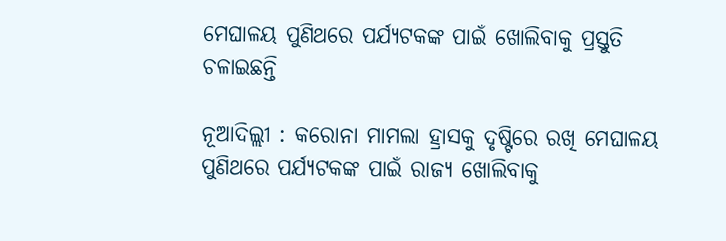ମେଘାଳୟ ପୁଣିଥରେ ପର୍ଯ୍ୟଟକଙ୍କ ପାଇଁ ଖୋଲିବାକୁ ପ୍ରସ୍ତୁତି ଚଳାଇଛନ୍ତି

ନୂଆଦିଲ୍ଲୀ : କରୋନା ମାମଲା ହ୍ରାସକୁ ଦୃଷ୍ଟିରେ ରଖି ମେଘାଳୟ ପୁଣିଥରେ ପର୍ଯ୍ୟଟକଙ୍କ ପାଇଁ ରାଜ୍ୟ ଖୋଲିବାକୁ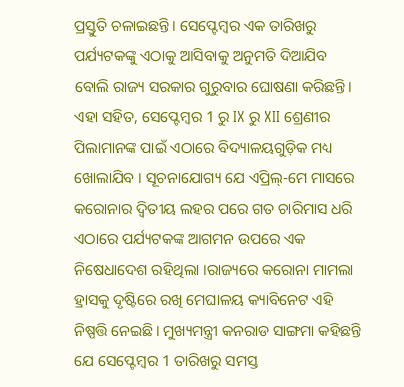ପ୍ରସ୍ତୁତି ଚଳାଇଛନ୍ତି। ସେପ୍ଟେମ୍ବର ଏକ ତାରିଖରୁ ପର୍ଯ୍ୟଟକଙ୍କୁ ଏଠାକୁ ଆସିବାକୁ ଅନୁମତି ଦିଆଯିବ ବୋଲି ରାଜ୍ୟ ସରକାର ଗୁରୁବାର ଘୋଷଣା କରିଛନ୍ତି। ଏହା ସହିତ, ସେପ୍ଟେମ୍ବର 1 ରୁ IX ରୁ XII ଶ୍ରେଣୀର ପିଲାମାନଙ୍କ ପାଇଁ ଏଠାରେ ବିଦ୍ୟାଳୟଗୁଡ଼ିକ ମଧ୍ୟ ଖୋଲାଯିବ । ସୂଚନାଯୋଗ୍ୟ ଯେ ଏପ୍ରିଲ୍-ମେ ମାସରେ କରୋନାର ଦ୍ୱିତୀୟ ଲହର ପରେ ଗତ ଚାରିମାସ ଧରି ଏଠାରେ ପର୍ଯ୍ୟଟକଙ୍କ ଆଗମନ ଉପରେ ଏକ ନିଷେଧାଦେଶ ରହିଥିଲା ।ରାଜ୍ୟରେ କରୋନା ମାମଲା ହ୍ରାସକୁ ଦୃଷ୍ଟିରେ ରଖି ମେଘାଳୟ କ୍ୟାବିନେଟ ଏହି ନିଷ୍ପତ୍ତି ନେଇଛି। ମୁଖ୍ୟମନ୍ତ୍ରୀ କନରାଡ ସାଙ୍ଗମା କହିଛନ୍ତି ଯେ ସେପ୍ଟେମ୍ବର 1 ତାରିଖରୁ ସମସ୍ତ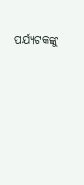ପର୍ଯ୍ୟଟକଙ୍କୁ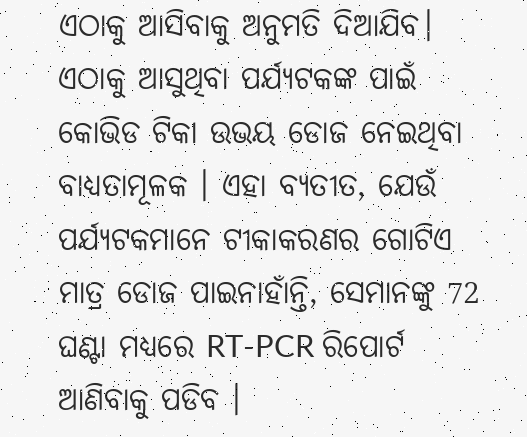ଏଠାକୁ ଆସିବାକୁ ଅନୁମତି ଦିଆଯିବ। ଏଠାକୁ ଆସୁଥିବା ପର୍ଯ୍ୟଟକଙ୍କ ପାଇଁ କୋଭିଡ ଟିକା ଉଭୟ ଡୋଜ ନେଇଥିବା ବାଧ୍ୟତାମୂଳକ । ଏହା ବ୍ୟତୀତ, ଯେଉଁ ପର୍ଯ୍ୟଟକମାନେ ଟୀକାକରଣର ଗୋଟିଏ ମାତ୍ର ଡୋଜ ପାଇନାହାଁନ୍ତି, ସେମାନଙ୍କୁ 72 ଘଣ୍ଟା ମଧ୍ୟରେ RT-PCR ରିପୋର୍ଟ ଆଣିବାକୁ ପଡିବ ।